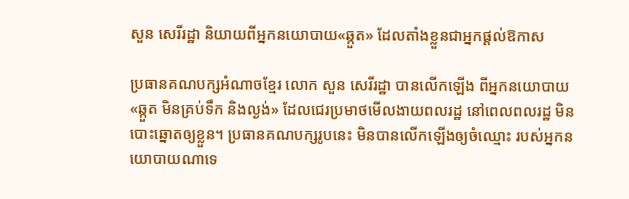សួន សេរីរដ្ឋា និយាយពីអ្នកនយោបាយ«ឆ្កួត» ដែលតាំងខ្លួនជាអ្នកផ្ដល់ឱកាស

ប្រធានគណបក្សអំណាចខ្មែរ លោក សួន សេរីរដ្ឋា បានលើកឡើង ពីអ្នកនយោបាយ «ឆ្កួត មិនគ្រប់ទឹក និងល្ងង់» ដែលជេរប្រមាថមើលងាយពលរដ្ឋ នៅពេលពលរដ្ឋ មិនបោះឆ្នោតឲ្យខ្លួន។ ប្រធានគណបក្សរូបនេះ មិនបានលើកឡើងឲ្យចំឈ្មោះ របស់អ្នកនយោបាយណាទេ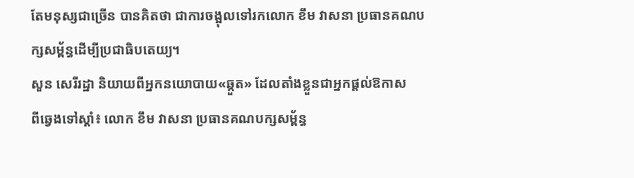តែមនុស្សជាច្រើន បានគិតថា ជាការចង្អុលទៅរកលោក ខឹម វាសនា ប្រធានគណបក្សសម្ព័ន្ធដើម្បីប្រជាធិបតេយ្យ។
សួន សេរីរដ្ឋា និយាយពីអ្នកនយោបាយ«ឆ្កួត» ដែលតាំងខ្លួនជាអ្នកផ្ដល់ឱកាស
ពីឆ្វេងទៅស្ដាំ៖ លោក ខឹម វាសនា ប្រធានគណបក្សសម្ព័ន្ធ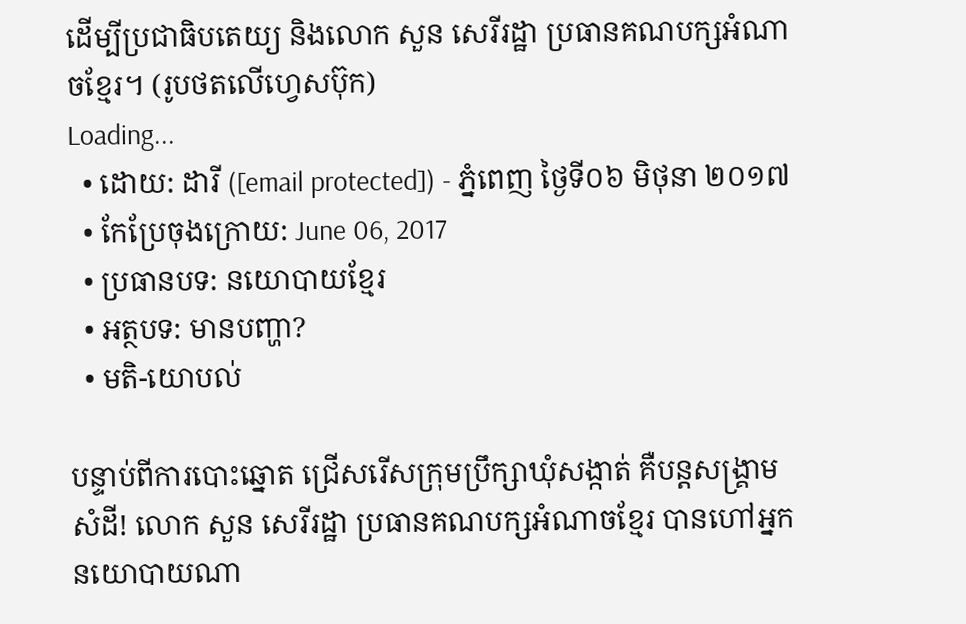ដើម្បីប្រជាធិបតេយ្យ និងលោក សួន សេរីរដ្ឋា ប្រធានគណបក្សអំណាចខ្មែរ។ (រូបថតលើហ្វេសប៊ុក)
Loading...
  • ដោយ: ដារី ([email protected]) - ភ្នំពេញ ថ្ងៃទី០៦ មិថុនា ២០១៧
  • កែប្រែចុងក្រោយ: June 06, 2017
  • ប្រធានបទ: នយោបាយខ្មែរ
  • អត្ថបទ: មានបញ្ហា?
  • មតិ-យោបល់

បន្ទាប់ពីការបោះឆ្នោត ជ្រើសរើសក្រុមប្រឹក្សាឃុំសង្កាត់ គឺបន្តសង្គ្រាមសំដី! លោក សួន សេរីរដ្ឋា ប្រធានគណបក្សអំណាចខ្មែរ បានហៅអ្នកនយោបាយណា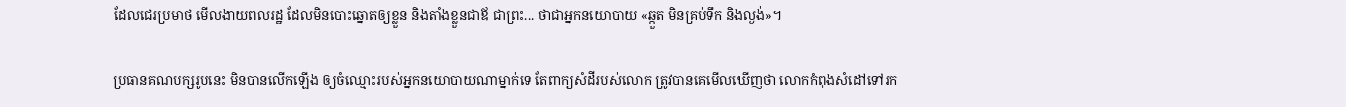ដែលជេរប្រមាថ មើលងាយពលរដ្ឋ ដែលមិនបោះឆ្នោតឲ្យខ្លួន និងតាំងខ្លួនជាឪ ជាព្រះ... ថាជាអ្នកនយោបាយ «ឆ្កួត មិនគ្រប់ទឹក និងល្ងង់»។

ប្រធានគណបក្សរូបនេះ មិនបានលើកឡើង ឲ្យចំឈ្មោះរបស់អ្នកនយោបាយណាម្នាក់ទេ តែពាក្យសំដីរបស់លោក ត្រូវបានគេមើលឃើញថា លោកកំពុងសំដៅទៅរក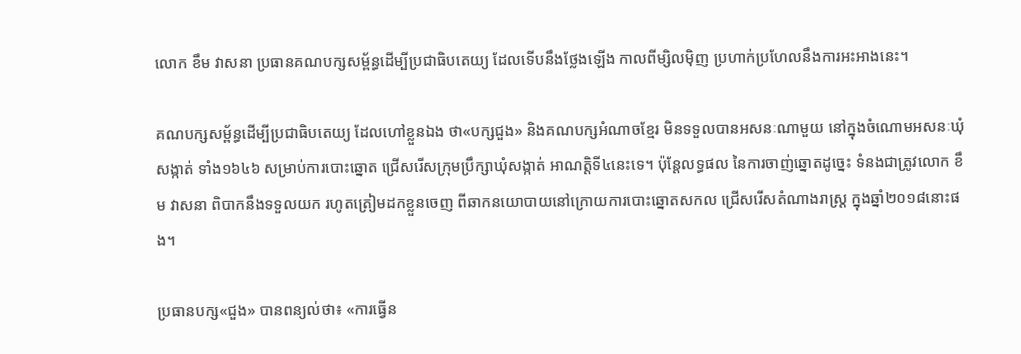លោក ខឹម វាសនា ប្រធានគណបក្សសម្ព័ន្ធដើម្បីប្រជាធិបតេយ្យ ដែលទើបនឹងថ្លែងឡើង កាលពីម្សិលម៉ិញ ប្រហាក់ប្រហែលនឹងការអះអាងនេះ។

គណបក្សសម្ព័ន្ធដើម្បីប្រជាធិបតេយ្យ ដែលហៅខ្លួនឯង ថា«បក្សជួង» និងគណបក្សអំណាចខ្មែរ មិនទទួលបានអសនៈណាមួយ នៅក្នុងចំណោមអសនៈឃុំសង្កាត់ ទាំង១៦៤៦ សម្រាប់ការបោះឆ្នោត ជ្រើសរើសក្រុមប្រឹក្សាឃុំសង្កាត់ អាណត្តិទី៤នេះទេ។ ប៉ុន្តែលទ្ធផល នៃការចាញ់ឆ្នោតដូច្នេះ ទំនងជាត្រូវលោក ខឹម វាសនា ពិបាកនឹងទទួលយក រហូតត្រៀមដកខ្លួនចេញ ពីឆាកនយោបាយនៅក្រោយការបោះឆ្នោតសកល ជ្រើសរើសតំណាងរាស្ត្រ ក្នុងឆ្នាំ២០១៨នោះផង។

ប្រធានបក្ស«ជួង» បានពន្យល់ថា៖ «ការធ្វើន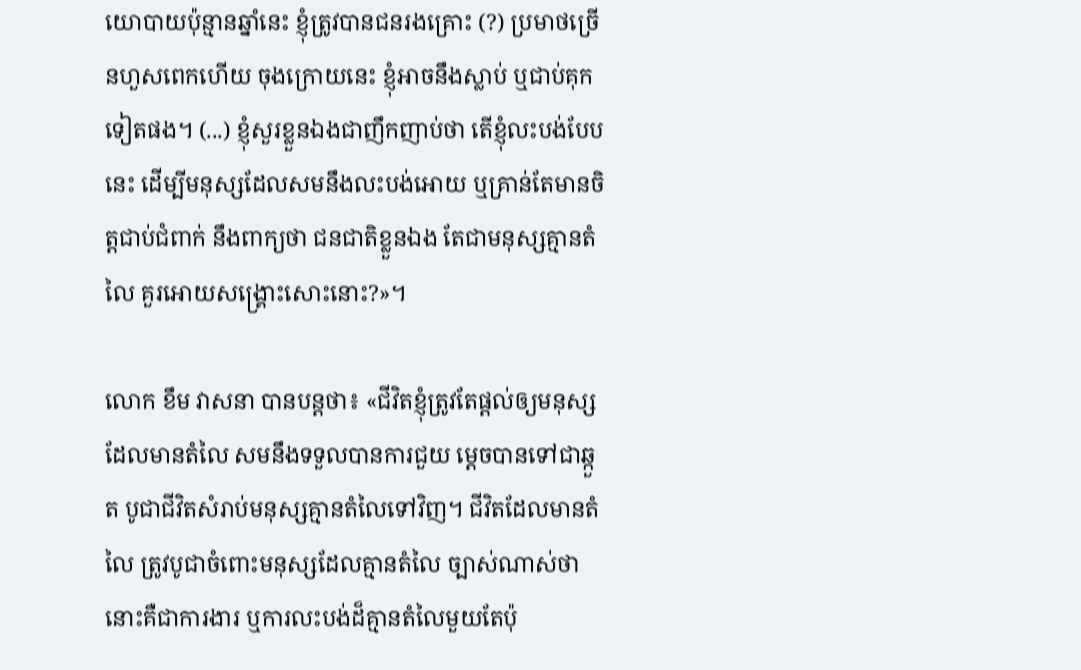យោបាយប៉ុន្មានឆ្នាំនេះ ខ្ញុំត្រូវបានជនរងគ្រោះ (?) ប្រមាថច្រើនហួសពេកហើយ ចុងក្រោយនេះ ខ្ញុំអាចនឹងស្លាប់ ឬជាប់គុកទៀតផង។ (...) ខ្ញុំសួរខ្លួនឯងជាញឹកញាប់ថា តើខ្ញុំលះបង់បែបនេះ ដើម្បីមនុស្សដែលសមនឹងលះបង់អោយ ឬគ្រាន់តែមានចិត្តជាប់ជំពាក់ នឹងពាក្យថា ជនជាតិខ្លួនឯង តែជាមនុស្សគ្មានតំលៃ គួរអោយសង្គ្រោះសោះនោះ?»។

លោក ខឹម វាសនា បានបន្តថា៖ «ជីវិតខ្ញុំត្រូវតែផ្តល់ឲ្យមនុស្ស ដែលមានតំលៃ សមនឹងទទួលបានការជួយ ម្តេចបានទៅជាឆ្កួត បូជាជីវិតសំរាប់មនុស្សគ្មានតំលៃទៅវិញ។ ជីវិតដែលមានតំលៃ ត្រូវបូជាចំពោះមនុស្សដែលគ្មានតំលៃ ច្បាស់ណាស់ថា នោះគឺជាការងារ ឬការលះបង់ដ៏គ្មានតំលៃមួយតែប៉ុ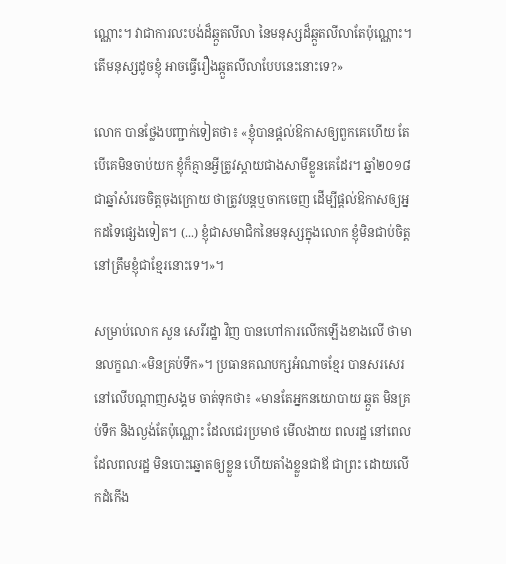ណ្ណោះ។ វាជាការលះបង់ដ៏ឆ្កួតលីលា នៃមនុស្សដ៏ឆ្កួតលីលាតែប៉ុណ្ណោះ។ តើមនុស្សដូចខ្ញុំ អាចធ្វើរឿងឆ្កួតលីលាបែបនេះនោះទេ?»

លោក បានថ្លែងបញ្ជាក់ទៀតថា៖ «ខ្ញុំបានផ្តល់ឱកាសឲ្យពួកគេហើយ តែបើគេមិនចាប់យក ខ្ញុំក៏គ្មានអ្វីត្រូវស្តាយជាងសាមីខ្លួនគេដែរ។ ឆ្នាំ២០១៨ ជាឆ្នាំសំរេចចិត្តចុងក្រោយ ថាត្រូវបន្តឬចាកចេញ ដើម្បីផ្តល់ឱកាសឲ្យអ្នកដទៃផ្សេងទៀត។ (...) ខ្ញុំជាសមាជិកនៃមនុស្សក្នុងលោក ខ្ញុំមិនជាប់ចិត្ត នៅត្រឹមខ្ញុំជាខ្មែរនោះទេ។»។

សម្រាប់លោក សួន សេរីរដ្ឋា វិញ បានហៅការលើកឡើងខាងលើ ថាមានលក្ខណៈ«មិនគ្រប់ទឹក»។ ប្រធានគណបក្សអំណាចខ្មែរ បានសរសេរនៅលើបណ្ដាញសង្គម ចាត់ទុកថា៖ «មានតែអ្នកនយោបាយ ឆ្កួត មិនគ្រប់ទឹក និងល្ងង់តែប៉ុណ្ណោះ ដែលជេរប្រមាថ មើលងាយ ពលរដ្ឋ នៅពេលដែលពលរដ្ឋ មិនបោះឆ្នោតឲ្យខ្លួន ហើយតាំងខ្លួនជាឪ ជាព្រះ ដោយលើកដំកើង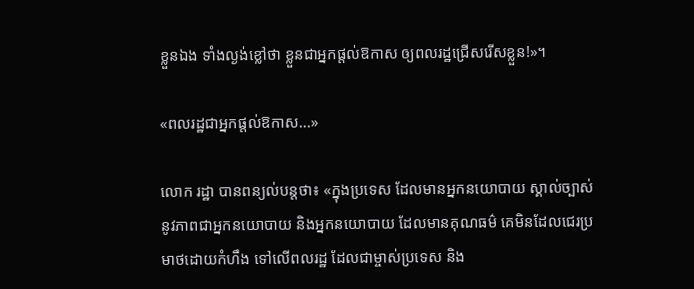ខ្លួនឯង ទាំងល្ងង់ខ្លៅថា ខ្លួនជាអ្នកផ្តល់ឱកាស ឲ្យពលរដ្ឋជ្រើសរើសខ្លួន!»។

«ពលរដ្ឋជាអ្នកផ្ដល់ឱកាស...»

លោក រដ្ឋា បានពន្យល់បន្តថា៖ «ក្នុងប្រទេស ដែលមានអ្នកនយោបាយ ស្គាល់ច្បាស់ នូវភាពជាអ្នកនយោបាយ និងអ្នកនយោបាយ ដែលមានគុណធម៌ គេមិនដែលជេរប្រមាថដោយកំហឹង ទៅលើពលរដ្ឋ ដែលជាម្ចាស់ប្រទេស និង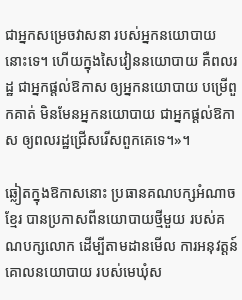ជាអ្នកសម្រេចវាសនា របស់អ្នកនយោបាយនោះទេ។ ហើយក្នុងសៃវៀននយោបាយ គឺពលរដ្ឋ ជាអ្នកផ្តល់ឱកាស ឲ្យអ្នកនយោបាយ បម្រើពួកគាត់ មិនមែនអ្នកនយោបាយ ជាអ្នកផ្តល់ឱកាស ឲ្យពលរដ្ឋជ្រើសរើសពួកគេទេ។»។

ឆ្លៀតក្នុងឱកាសនោះ ប្រធានគណបក្សអំណាចខ្មែរ បានប្រកាសពីនយោបាយថ្មីមួយ របស់គណបក្សលោក ដើម្បីតាមដានមើល ការអនុវត្តន៍គោលនយោបាយ របស់មេឃុំស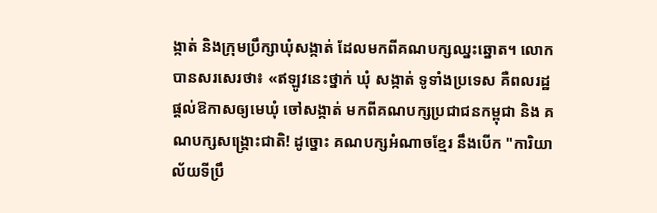ង្កាត់ និងក្រុមប្រឹក្សាឃុំសង្កាត់ ដែលមកពីគណបក្សឈ្នះឆ្នោត។ លោកបានសរសេរថា៖ «ឥឡូវនេះថ្នាក់ ឃុំ សង្កាត់ ទូទាំងប្រទេស គឺពលរដ្ឋផ្តល់ឱកាសឲ្យមេឃុំ ចៅសង្កាត់ មកពីគណបក្សប្រជាជនកម្ពុជា និង គណបក្សសង្គ្រោះជាតិ! ដូច្នោះ គណបក្សអំណាចខ្មែរ នឹងបើក "ការិយាល័យទីប្រឹ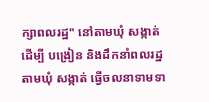ក្សាពលរដ្ឋ" នៅតាមឃុំ សង្កាត់ ដើម្បី បង្រៀន និងដឹកនាំពលរដ្ឋតាមឃុំ សង្កាត់ ធ្វើចលនាទាមទា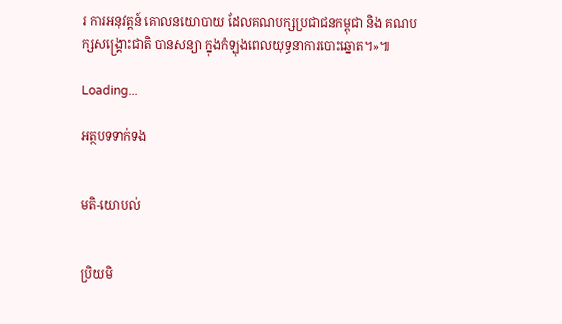រ ការអនុវត្តន៍ គោលនយោបាយ ដែលគណបក្សប្រជាជនកម្ពុជា និង គណបក្សសង្គ្រោះជាតិ បានសន្យា ក្នុងកំឡុងពេលយុទ្ធនាការបោះឆ្នោត។»៕

Loading...

អត្ថបទទាក់ទង


មតិ-យោបល់


ប្រិយមិ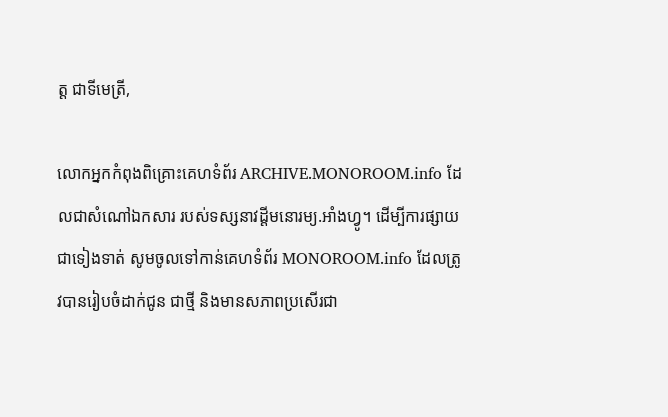ត្ត ជាទីមេត្រី,

លោកអ្នកកំពុងពិគ្រោះគេហទំព័រ ARCHIVE.MONOROOM.info ដែលជាសំណៅឯកសារ របស់ទស្សនាវដ្ដីមនោរម្យ.អាំងហ្វូ។ ដើម្បីការផ្សាយជាទៀងទាត់ សូមចូលទៅកាន់គេហទំព័រ MONOROOM.info ដែលត្រូវបានរៀបចំដាក់ជូន ជាថ្មី និងមានសភាពប្រសើរជា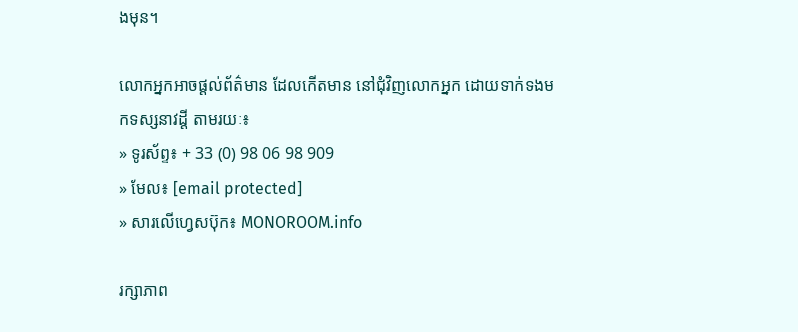ងមុន។

លោកអ្នកអាចផ្ដល់ព័ត៌មាន ដែលកើតមាន នៅជុំវិញលោកអ្នក ដោយទាក់ទងមកទស្សនាវដ្ដី តាមរយៈ៖
» ទូរស័ព្ទ៖ + 33 (0) 98 06 98 909
» មែល៖ [email protected]
» សារលើហ្វេសប៊ុក៖ MONOROOM.info

រក្សាភាព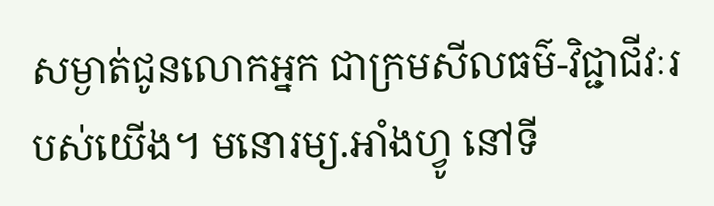សម្ងាត់ជូនលោកអ្នក ជាក្រមសីលធម៌-វិជ្ជាជីវៈរបស់យើង។ មនោរម្យ.អាំងហ្វូ នៅទី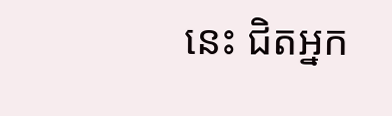នេះ ជិតអ្នក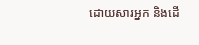ដោយសារអ្នក និងដើ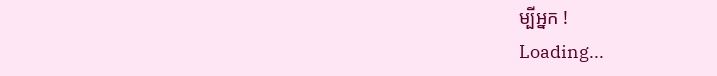ម្បីអ្នក !
Loading...